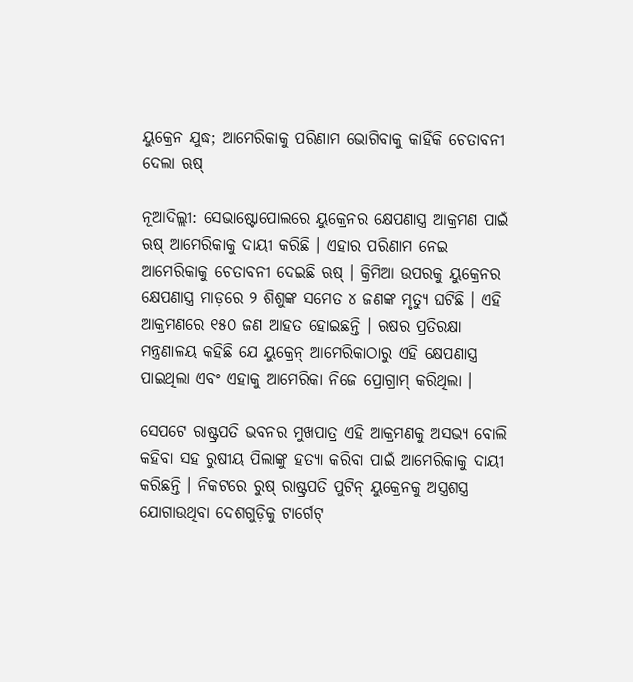ୟୁକ୍ରେନ ଯୁଦ୍ଧ; ଆମେରିକାକୁ ପରିଣାମ ଭୋଗିବାକୁ କାହିଁକି ଚେତାବନୀ ଦେଲା ଋଷ୍

ନୂଆଦିଲ୍ଲୀ: ସେଭାଷ୍ଟୋପୋଲରେ ୟୁକ୍ରେନର କ୍ଷେପଣାସ୍ତ୍ର ଆକ୍ରମଣ ପାଇଁ ଋଷ୍ ଆମେରିକାକୁ ଦାୟୀ କରିଛି । ଏହାର ପରିଣାମ ନେଇ ଆମେରିକାକୁ ଚେତାବନୀ ଦେଇଛି ଋଷ୍ । କ୍ରିମିଆ ଉପରକୁ ୟୁକ୍ରେନର କ୍ଷେପଣାସ୍ତ୍ର ମାଡ଼ରେ ୨ ଶିଶୁଙ୍କ ସମେତ ୪ ଜଣଙ୍କ ମୃତ୍ୟୁ ଘଟିଛି । ଏହି ଆକ୍ରମଣରେ ୧୫୦ ଜଣ ଆହତ ହୋଇଛନ୍ତି । ଋଷର ପ୍ରତିରକ୍ଷା ମନ୍ତ୍ରଣାଳୟ କହିଛି ଯେ ୟୁକ୍ରେନ୍ ଆମେରିକାଠାରୁ ଏହି କ୍ଷେପଣାସ୍ତ୍ର ପାଇଥିଲା ଏବଂ ଏହାକୁ ଆମେରିକା ନିଜେ ପ୍ରୋଗ୍ରାମ୍ କରିଥିଲା ।

ସେପଟେ ରାଷ୍ଟ୍ରପତି ଭବନର ମୁଖପାତ୍ର ଏହି ଆକ୍ରମଣକୁ ଅସଭ୍ୟ ବୋଲି କହିବା ସହ ରୁଷୀୟ ପିଲାଙ୍କୁ ହତ୍ୟା କରିବା ପାଇଁ ଆମେରିକାକୁ ଦାୟୀ କରିଛନ୍ତି । ନିକଟରେ ରୁଷ୍ ରାଷ୍ଟ୍ରପତି ପୁଟିନ୍ ୟୁକ୍ରେନକୁ ଅସ୍ତ୍ରଶସ୍ତ୍ର ଯୋଗାଉଥିବା ଦେଶଗୁଡ଼ିକୁ ଟାର୍ଗେଟ୍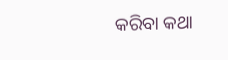କରିବା କଥା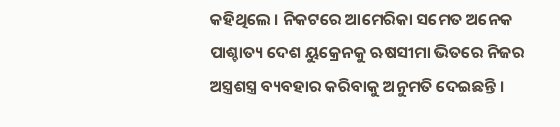କହିଥିଲେ । ନିକଟରେ ଆମେରିକା ସମେତ ଅନେକ ପାଶ୍ଚାତ୍ୟ ଦେଶ ୟୁକ୍ରେନକୁ ଋଷସୀମା ଭିତରେ ନିଜର ଅସ୍ତ୍ରଶସ୍ତ୍ର ବ୍ୟବହାର କରିବାକୁ ଅନୁମତି ଦେଇଛନ୍ତି ।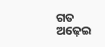ଗତ ଅଢ଼େଇ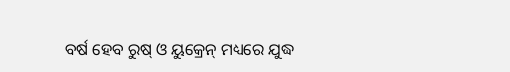ବର୍ଷ ହେବ ରୁଷ୍ ଓ ୟୁକ୍ରେନ୍ ମଧ୍ୟରେ ଯୁଦ୍ଧ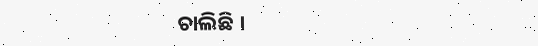ଚାଲିଛି ।